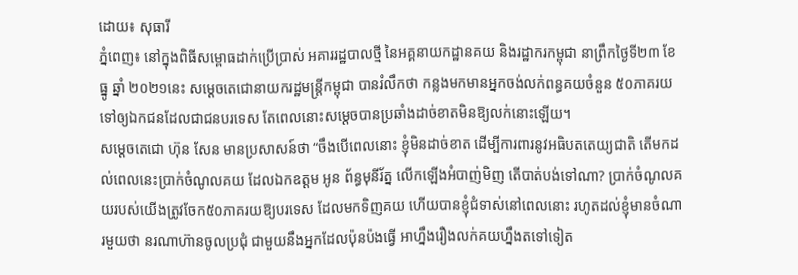ដោយ៖ សុធារី
ភ្នំពេញ៖ នៅក្នុងពិធីសម្ពោធដាក់ប្រើប្រាស់ អគាររដ្ឋបាលថ្មី នៃអគ្គនាយកដ្ឋានគយ និងរដ្ឋាករកម្ពុជា នាព្រឹកថ្ងៃទី២៣ ខែធ្នូ ឆ្នាំ ២០២១នេះ សម្ដេចតេជោនាយករដ្ឋមន្ត្រីកម្ពុជា បានរំលឹកថា កន្លងមកមានអ្នកចង់លក់ពន្ធគយចំនួន ៥០ភាគរយ ទៅឲ្យឯកជនដែលជាជនបរទេស តែពេលនោះសម្ដេចបានប្រឆាំងដាច់ខាតមិនឱ្យលក់នោះឡើយ។
សម្ដេចតេជោ ហ៊ុន សែន មានប្រសាសន៍ថា “ចឹងបើពេលនោះ ខ្ញុំមិនដាច់ខាត ដើម្បីការពារនូវអធិបតតេយ្យជាតិ តើមកដល់ពេលនេះប្រាក់ចំណូលគយ ដែលឯកឧត្ដម អូន ព័ន្ធមុនីរ័ត្ន លើកឡើងអំបាញ់មិញ តើបាត់បង់ទៅណា? ប្រាក់ចំណូលគយរបស់យើងត្រូវចែក៥០ភាគរយឱ្យបរទេស ដែលមកទិញគយ ហើយបានខ្ញុំជំទាស់នៅពេលនោះ រហូតដល់ខ្ញុំមានចំណារមួយថា នរណាហ៊ានចូលប្រជុំ ជាមួយនឹងអ្នកដែលប៉ុនប៉ងធ្វើ អាហ្នឹងរឿងលក់គយហ្នឹងតទៅទៀត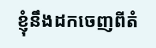ខ្ញុំនឹងដកចេញពីតំ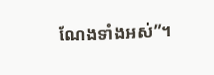ណែងទាំងអស់”។